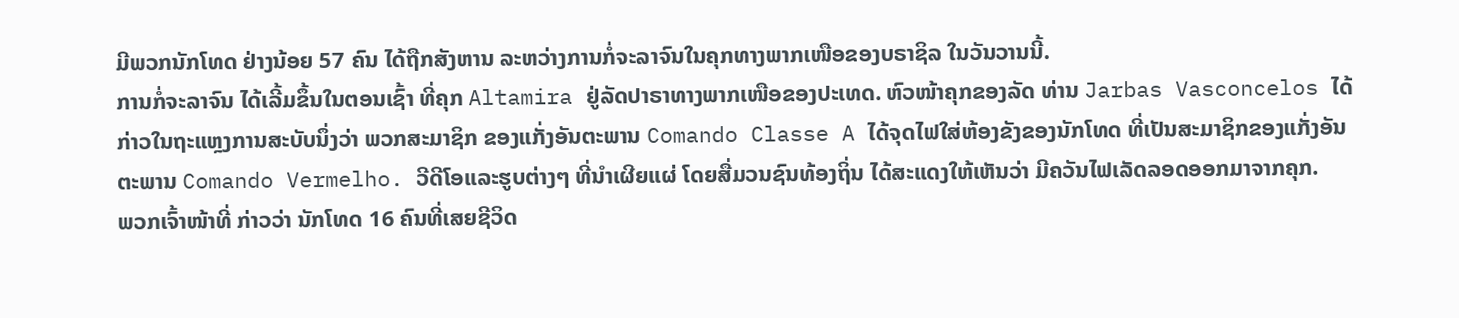ມີພວກນັກໂທດ ຢ່າງນ້ອຍ 57 ຄົນ ໄດ້ຖືກສັງຫານ ລະຫວ່າງການກໍ່ຈະລາຈົນໃນຄຸກທາງພາກເໜືອຂອງບຣາຊິລ ໃນວັນວານນີ້.
ການກໍ່ຈະລາຈົນ ໄດ້ເລີ້ມຂຶ້ນໃນຕອນເຊົ້າ ທີ່ຄຸກ Altamira ຢູ່ລັດປາຣາທາງພາກເໜືອຂອງປະເທດ. ຫົວໜ້າຄຸກຂອງລັດ ທ່ານ Jarbas Vasconcelos ໄດ້ກ່າວໃນຖະແຫຼງການສະບັບນຶ່ງວ່າ ພວກສະມາຊິກ ຂອງແກັ່ງອັນຕະພານ Comando Classe A ໄດ້ຈຸດໄຟໃສ່ຫ້ອງຂັງຂອງນັກໂທດ ທີ່ເປັນສະມາຊິກຂອງແກັ່ງອັນຕະພານ Comando Vermelho. ວີດີໂອແລະຮູບຕ່າງໆ ທີ່ນຳເຜີຍແຜ່ ໂດຍສື່ມວນຊົນທ້ອງຖິ່ນ ໄດ້ສະແດງໃຫ້ເຫັນວ່າ ມີຄວັນໄຟເລັດລອດອອກມາຈາກຄຸກ.
ພວກເຈົ້າໜ້າທີ່ ກ່າວວ່າ ນັກໂທດ 16 ຄົນທີ່ເສຍຊີວິດ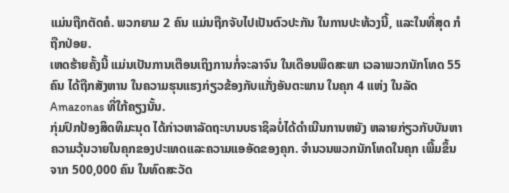ແມ່ນຖືກຕັດຄໍ. ພວກຍາມ 2 ຄົນ ແມ່ນຖືກຈັບໄປເປັນຕົວປະກັນ ໃນການປະທ້ວງນີ້, ແລະໃນທີ່ສຸດ ກໍຖືກປ່ອຍ.
ເຫດຮ້າຍຄັ້ງນີ້ ແມ່ນເປັນການເຕືອນເຖິງການກໍ່ຈະລາຈົນ ໃນເດືອນພຶດສະພາ ເວລາພວກນັກໂທດ 55 ຄົນ ໄດ້ຖືກສັງຫານ ໃນຄວາມຮຸນແຮງກ່ຽວຂ້ອງກັບແກັ່ງອັນຕະພານ ໃນຄຸກ 4 ແຫ່ງ ໃນລັດ Amazonas ທີ່ໃກ້ຄຽງນັ້ນ.
ກຸ່ມປົກປ້ອງສິດທິມະນຸດ ໄດ້ກ່າວຫາລັດຖະບານບຣາຊິລບໍ່ໄດ້ດຳເນີນການຫຍັງ ຫລາຍກ່ຽວກັບບັນຫາຄວາມວຸ້ນວາຍໃນຄຸກຂອງປະເທດແລະຄວາມແອອັດຂອງຄຸກ. ຈຳນວນພວກນັກໂທດໃນຄຸກ ເພີ້ມຂຶ້ນຈາກ 500,000 ຄົນ ໃນທົດສະວັດ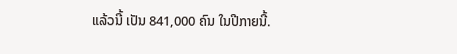ແລ້ວນີ້ ເປັນ 841,000 ຄົນ ໃນປີກາຍນີ້.